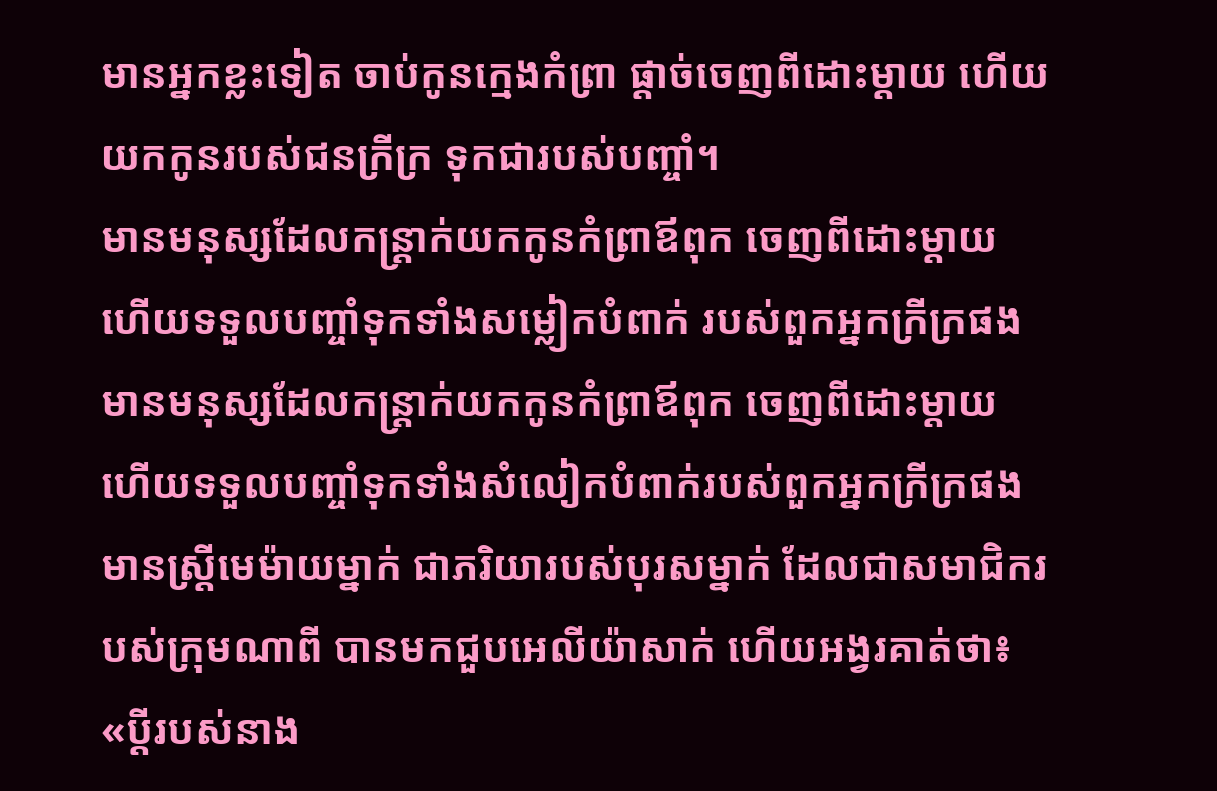មានអ្នកខ្លះទៀត ចាប់កូនក្មេងកំព្រា ផ្ដាច់ចេញពីដោះម្ដាយ ហើយយកកូនរបស់ជនក្រីក្រ ទុកជារបស់បញ្ចាំ។
មានមនុស្សដែលកន្ត្រាក់យកកូនកំព្រាឪពុក ចេញពីដោះម្តាយ ហើយទទួលបញ្ចាំទុកទាំងសម្លៀកបំពាក់ របស់ពួកអ្នកក្រីក្រផង
មានមនុស្សដែលកន្ត្រាក់យកកូនកំព្រាឪពុក ចេញពីដោះម្តាយ ហើយទទួលបញ្ចាំទុកទាំងសំលៀកបំពាក់របស់ពួកអ្នកក្រីក្រផង
មានស្ត្រីមេម៉ាយម្នាក់ ជាភរិយារបស់បុរសម្នាក់ ដែលជាសមាជិករបស់ក្រុមណាពី បានមកជួបអេលីយ៉ាសាក់ ហើយអង្វរគាត់ថា៖ «ប្ដីរបស់នាង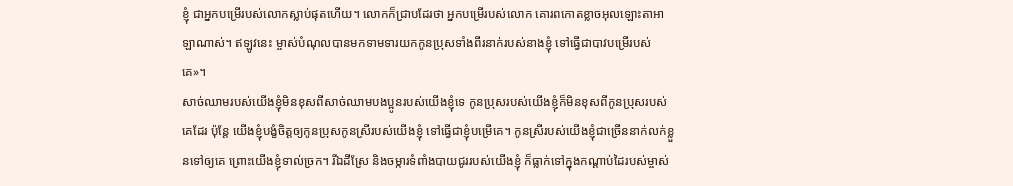ខ្ញុំ ជាអ្នកបម្រើរបស់លោកស្លាប់ផុតហើយ។ លោកក៏ជ្រាបដែរថា អ្នកបម្រើរបស់លោក គោរពកោតខ្លាចអុលឡោះតាអាឡាណាស់។ ឥឡូវនេះ ម្ចាស់បំណុលបានមកទាមទារយកកូនប្រុសទាំងពីរនាក់របស់នាងខ្ញុំ ទៅធ្វើជាបាវបម្រើរបស់គេ»។
សាច់ឈាមរបស់យើងខ្ញុំមិនខុសពីសាច់ឈាមបងប្អូនរបស់យើងខ្ញុំទេ កូនប្រុសរបស់យើងខ្ញុំក៏មិនខុសពីកូនប្រុសរបស់គេដែរ ប៉ុន្តែ យើងខ្ញុំបង្ខំចិត្តឲ្យកូនប្រុសកូនស្រីរបស់យើងខ្ញុំ ទៅធ្វើជាខ្ញុំបម្រើគេ។ កូនស្រីរបស់យើងខ្ញុំជាច្រើននាក់លក់ខ្លួនទៅឲ្យគេ ព្រោះយើងខ្ញុំទាល់ច្រក។ រីឯដីស្រែ និងចម្ការទំពាំងបាយជូររបស់យើងខ្ញុំ ក៏ធ្លាក់ទៅក្នុងកណ្ដាប់ដៃរបស់ម្ចាស់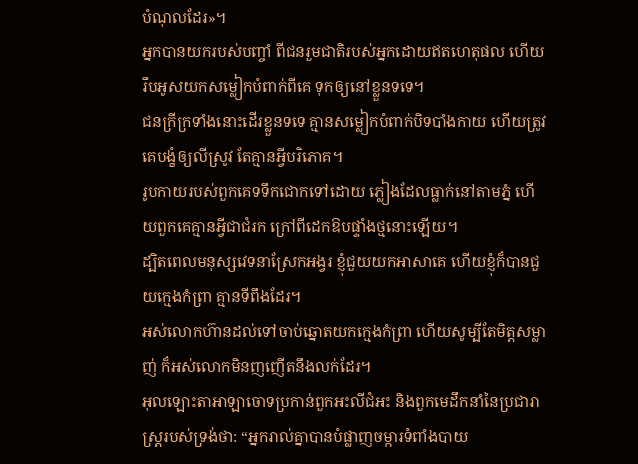បំណុលដែរ»។
អ្នកបានយករបស់បញ្ចាំ ពីជនរួមជាតិរបស់អ្នកដោយឥតហេតុផល ហើយរឹបអូសយកសម្លៀកបំពាក់ពីគេ ទុកឲ្យនៅខ្លួនទទេ។
ជនក្រីក្រទាំងនោះដើរខ្លួនទទេ គ្មានសម្លៀកបំពាក់បិទបាំងកាយ ហើយត្រូវគេបង្ខំឲ្យលីស្រូវ តែគ្មានអ្វីបរិភោគ។
រូបកាយរបស់ពួកគេទទឹកជោកទៅដោយ ភ្លៀងដែលធ្លាក់នៅតាមភ្នំ ហើយពួកគេគ្មានអ្វីជាជំរក ក្រៅពីដេកឱបផ្ទាំងថ្មនោះឡើយ។
ដ្បិតពេលមនុស្សវេទនាស្រែកអង្វរ ខ្ញុំជួយយកអាសាគេ ហើយខ្ញុំក៏បានជួយក្មេងកំព្រា គ្មានទីពឹងដែរ។
អស់លោកហ៊ានដល់ទៅចាប់ឆ្នោតយកក្មេងកំព្រា ហើយសូម្បីតែមិត្តសម្លាញ់ ក៏អស់លោកមិនញញើតនឹងលក់ដែរ។
អុលឡោះតាអាឡាចោទប្រកាន់ពួកអះលីជំអះ និងពួកមេដឹកនាំនៃប្រជារាស្ត្ររបស់ទ្រង់ថា: “អ្នករាល់គ្នាបានបំផ្លាញចម្ការទំពាំងបាយ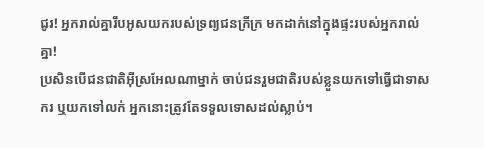ជូរ! អ្នករាល់គ្នារឹបអូសយករបស់ទ្រព្យជនក្រីក្រ មកដាក់នៅក្នុងផ្ទះរបស់អ្នករាល់គ្នា!
ប្រសិនបើជនជាតិអ៊ីស្រអែលណាម្នាក់ ចាប់ជនរួមជាតិរបស់ខ្លួនយកទៅធ្វើជាទាសករ ឬយកទៅលក់ អ្នកនោះត្រូវតែទទួលទោសដល់ស្លាប់។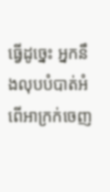ធ្វើដូច្នេះ អ្នកនឹងលុបបំបាត់អំពើអាក្រក់ចេញ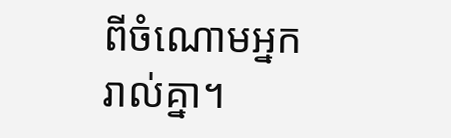ពីចំណោមអ្នករាល់គ្នា។